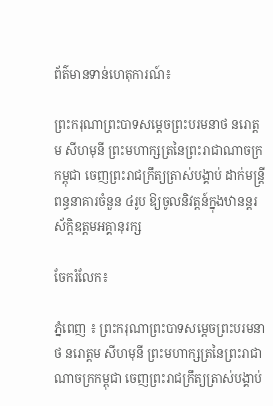ព័ត៌មានទាន់ហេតុការណ៍៖

ព្រះករុណាព្រះបាទសម្តេចព្រះបរមនាថ នរោត្តម សីហមុនី ព្រះមហាក្សត្រនៃព្រះរាជាណាចក្រកម្ពុជា ចេញព្រះរាជក្រឹត្យត្រាស់បង្គាប់ ដាក់មន្ត្រីពន្ធនាគារចំនួន ៤រូប ឱ្យចូលនិវត្តន៍ក្នុងឋានន្តរស័ក្តិឧត្តមអគ្គានុរក្ស

ចែករំលែក៖

ភ្នំពេញ ៖ ព្រះករុណាព្រះបាទសម្តេចព្រះបរមនាថ នរោត្តម សីហមុនី ព្រះមហាក្សត្រនៃព្រះរាជាណាចក្រកម្ពុជា ចេញព្រះរាជក្រឹត្យត្រាស់បង្គាប់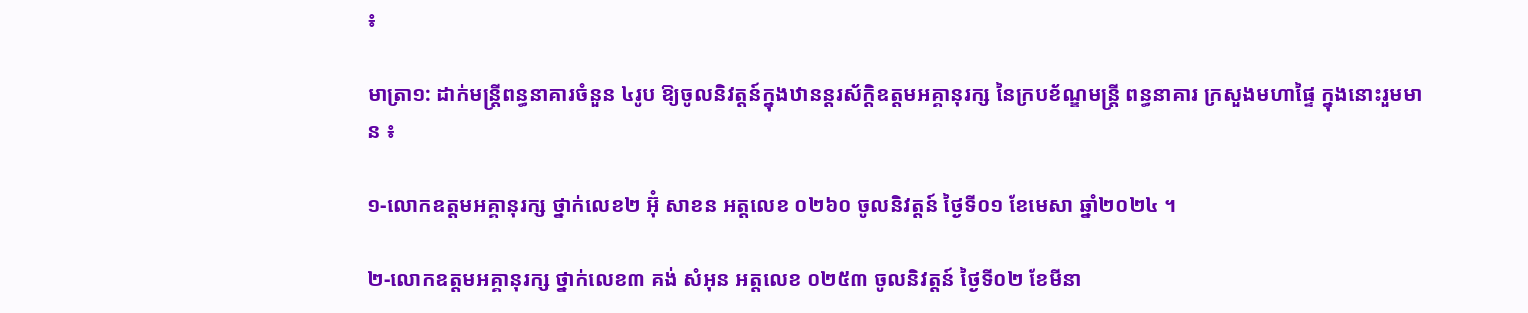៖

មាត្រា១: ដាក់មន្ត្រីពន្ធនាគារចំនួន ៤រូប ឱ្យចូលនិវត្តន៍ក្នុងឋានន្តរស័ក្តិឧត្តមអគ្គានុរក្ស នៃក្របខ័ណ្ឌមន្ត្រី ពន្ធនាគារ ក្រសួងមហាផ្ទៃ ក្នុងនោះរួមមាន ៖

១-លោកឧត្តមអគ្គានុរក្ស ថ្នាក់លេខ២ អ៊ុំ សាខន អត្តលេខ ០២៦០ ចូលនិវត្តន៍ ថ្ងៃទី០១ ខែមេសា ឆ្នាំ២០២៤ ។

២-លោកឧត្តមអគ្គានុរក្ស ថ្នាក់លេខ៣ គង់ សំអុន អត្តលេខ ០២៥៣ ចូលនិវត្តន៍ ថ្ងៃទី០២ ខែមីនា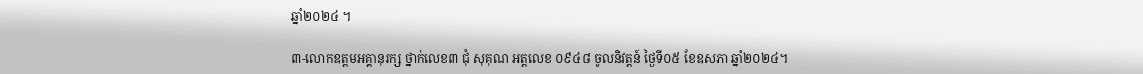ឆ្នាំ២០២៤ ។

៣-លោកឧត្តមអគ្គានុរក្ស ថ្នាក់លេខ៣ ជុំ សុគុណ អត្តលេខ ០៩៤៨ ចូលនិវត្តន៍ ថ្ងៃទី០៥ ខែឧសភា ឆ្នាំ២០២៤។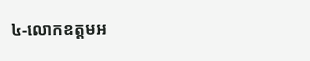៤-លោកឧត្តមអ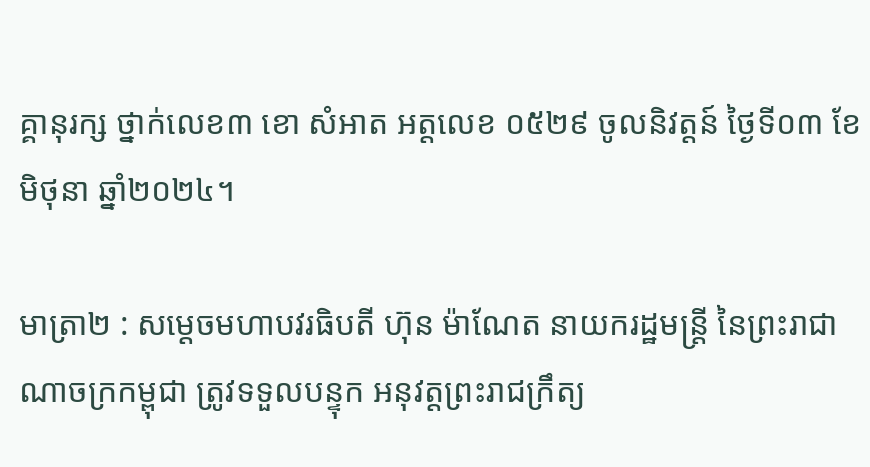គ្គានុរក្ស ថ្នាក់លេខ៣ ខោ សំអាត អត្តលេខ ០៥២៩ ចូលនិវត្តន៍ ថ្ងៃទី០៣ ខែមិថុនា ឆ្នាំ២០២៤។

មាត្រា២ : សម្តេចមហាបវរធិបតី ហ៊ុន ម៉ាណែត នាយករដ្ឋមន្ត្រី នៃព្រះរាជាណាចក្រកម្ពុជា ត្រូវទទួលបន្ទុក អនុវត្តព្រះរាជក្រឹត្យ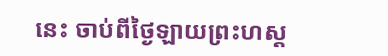នេះ ចាប់ពីថ្ងៃឡាយព្រះហស្ត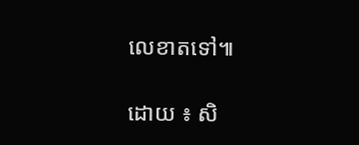លេខាតទៅ៕

ដោយ ៖ សិ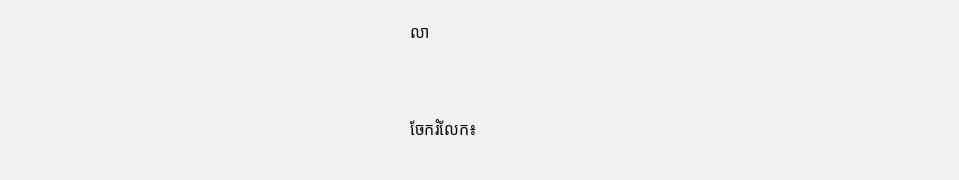លា


ចែករំលែក៖